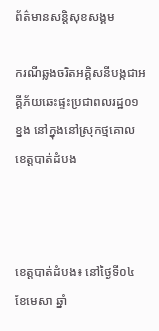ព័ត៌មានសន្តិសុខសង្គម

ករណីឆ្លងចរិតអគ្គិសនីបង្កជាអគ្គីភ័យឆេះផ្ទះប្រជាពលរដ្ឋ០១ខ្នង នៅក្នុងនៅស្រុកថ្មគោល ខេត្តបាត់ដំបង



ខេត្តបាត់ដំបង៖ នៅថ្ងៃទី០៤ ខែមេសា ឆ្នាំ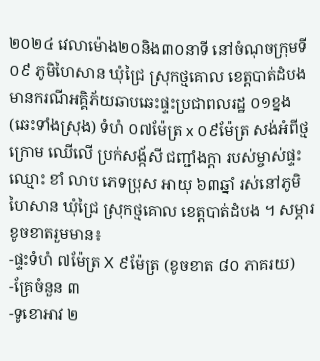២០២៤ វេលាម៉ោង២០និង៣០នាទី នៅចំណុចក្រុមទី០៩ ភូមិហៃសាន ឃុំជ្រៃ ស្រុកថ្មគោល ខេត្តបាត់ដំបង មានករណីអគ្គិភ័យឆាបឆេះផ្ទះប្រជាពលរដ្ឋ ០១ខ្នង (ឆេះទាំងស្រុង) ទំហំ ០៧ម៉ែត្រ x ០៩ម៉ែត្រ សង់អំពីថ្មក្រោម ឈើលើ ប្រក់សង្ក័សី ជញ្ជាំងក្តា របស់ម្ចាស់ផ្ទះឈ្មោះ ខាំ លាប ភេទប្រុស អាយុ ៦៣ឆ្នាំ រស់នៅភូមិហៃសាន ឃុំជ្រៃ ស្រុកថ្មគោល ខេត្តបាត់ដំបង ។ សម្ភារខូចខាតរួមមាន៖
-ផ្ទះទំហំ ៧ម៉ែត្រ X ៩ម៉ែត្រ (ខូចខាត ៨០ ភាគរយ)
-គ្រែចំនួន ៣
-ទូខោអាវ ២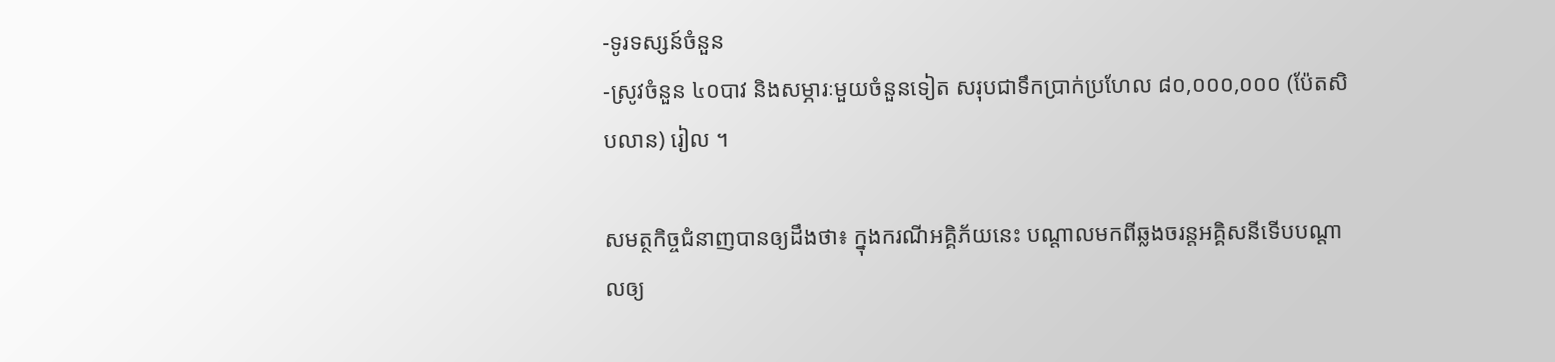-ទូរទស្សន៍ចំនួន
-ស្រូវចំនួន ៤០បាវ និងសម្ភារៈមួយចំនួនទៀត សរុបជាទឹកប្រាក់ប្រហែល ៨០,០០០,០០០ (ប៉ែតសិបលាន) រៀល ។

សមត្ថកិច្ចជំនាញបានឲ្យដឹងថា៖ ក្នុងករណីអគ្គិភ័យនេះ បណ្ដាលមកពីឆ្លងចរន្តអគ្គិសនីទើបបណ្តាលឲ្យ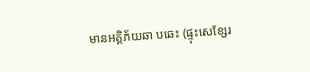មានអគ្គិភ័យឆា បឆេះ (ផ្ទុះសេខ្សែរ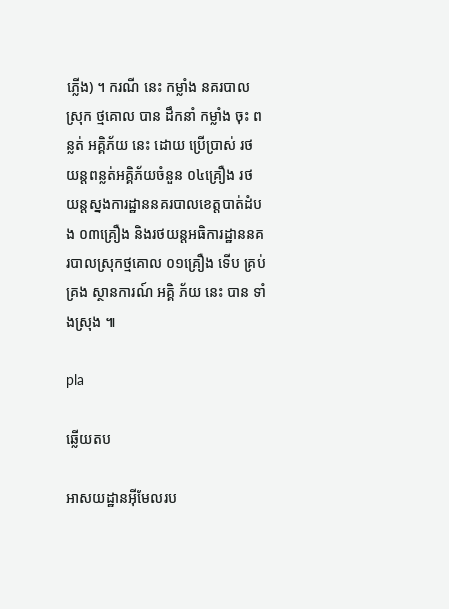ភ្លើង) ។ ករណី នេះ កម្លាំង នគរបាល ស្រុក ថ្មគោល បាន ដឹកនាំ កម្លាំង ចុះ ពន្លត់ អគ្គិភ័យ នេះ ដោយ ប្រើប្រាស់ រថយន្តពន្លត់អគ្គិភ័យចំនួន ០៤គ្រឿង រថយន្តស្នងការដ្ឋាននគរបាលខេត្តបាត់ដំបង ០៣គ្រឿង និងរថយន្តអធិការដ្ឋាននគរបាលស្រុកថ្មគោល ០១គ្រឿង ទើប គ្រប់គ្រង ស្ថានការណ៍ អគ្គិ ភ័យ នេះ បាន ទាំងស្រុង ៕

pla

ឆ្លើយតប

អាសយដ្ឋានអ៊ីមែលរប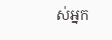ស់អ្នក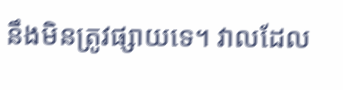នឹងមិនត្រូវផ្សាយទេ។ វាលដែល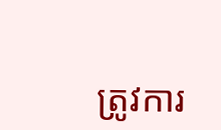ត្រូវការ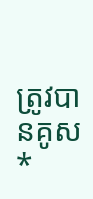ត្រូវបានគូស *